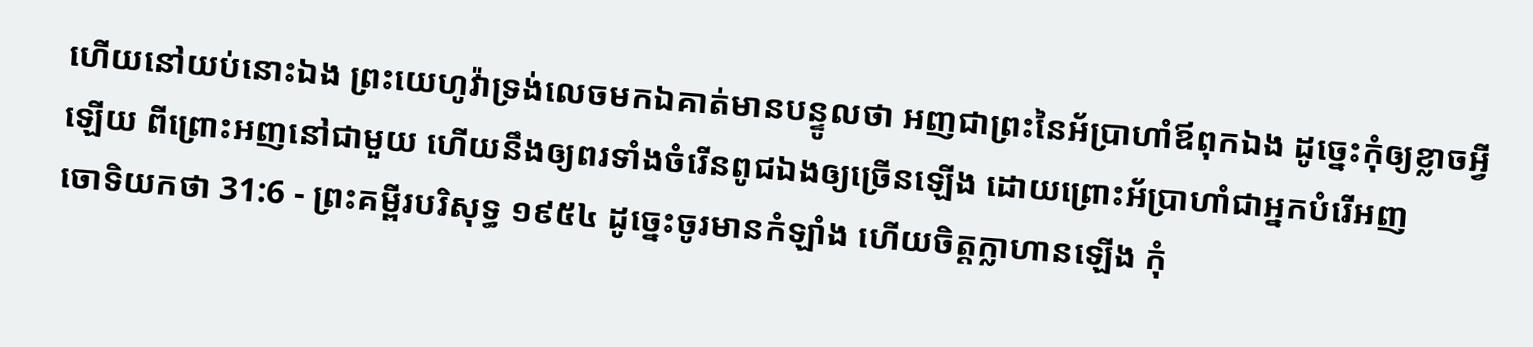ហើយនៅយប់នោះឯង ព្រះយេហូវ៉ាទ្រង់លេចមកឯគាត់មានបន្ទូលថា អញជាព្រះនៃអ័ប្រាហាំឪពុកឯង ដូច្នេះកុំឲ្យខ្លាចអ្វីឡើយ ពីព្រោះអញនៅជាមួយ ហើយនឹងឲ្យពរទាំងចំរើនពូជឯងឲ្យច្រើនឡើង ដោយព្រោះអ័ប្រាហាំជាអ្នកបំរើអញ
ចោទិយកថា 31:6 - ព្រះគម្ពីរបរិសុទ្ធ ១៩៥៤ ដូច្នេះចូរមានកំឡាំង ហើយចិត្តក្លាហានឡើង កុំ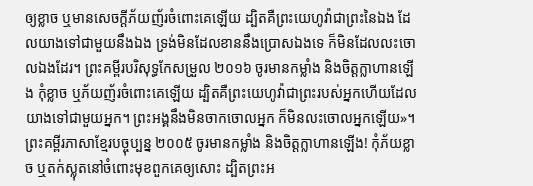ឲ្យខ្លាច ឬមានសេចក្ដីភ័យញ័រចំពោះគេឡើយ ដ្បិតគឺព្រះយេហូវ៉ាជាព្រះនៃឯង ដែលយាងទៅជាមួយនឹងឯង ទ្រង់មិនដែលខាននឹងប្រោសឯងទេ ក៏មិនដែលលះចោលឯងដែរ។ ព្រះគម្ពីរបរិសុទ្ធកែសម្រួល ២០១៦ ចូរមានកម្លាំង និងចិត្តក្លាហានឡើង កុំខ្លាច ឬភ័យញ័រចំពោះគេឡើយ ដ្បិតគឺព្រះយេហូវ៉ាជាព្រះរបស់អ្នកហើយដែលយាងទៅជាមួយអ្នក។ ព្រះអង្គនឹងមិនចាកចោលអ្នក ក៏មិនលះចោលអ្នកឡើយ»។ ព្រះគម្ពីរភាសាខ្មែរបច្ចុប្បន្ន ២០០៥ ចូរមានកម្លាំង និងចិត្តក្លាហានឡើង! កុំភ័យខ្លាច ឬតក់ស្លុតនៅចំពោះមុខពួកគេឲ្យសោះ ដ្បិតព្រះអ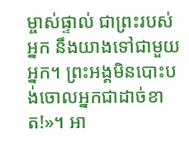ម្ចាស់ផ្ទាល់ ជាព្រះរបស់អ្នក នឹងយាងទៅជាមួយអ្នក។ ព្រះអង្គមិនបោះបង់ចោលអ្នកជាដាច់ខាត!»។ អា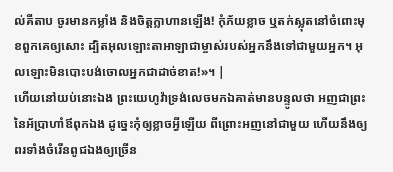ល់គីតាប ចូរមានកម្លាំង និងចិត្តក្លាហានឡើង! កុំភ័យខ្លាច ឬតក់ស្លុតនៅចំពោះមុខពួកគេឲ្យសោះ ដ្បិតអុលឡោះតាអាឡាជាម្ចាស់របស់អ្នកនឹងទៅជាមួយអ្នក។ អុលឡោះមិនបោះបង់ចោលអ្នកជាដាច់ខាត!»។ |
ហើយនៅយប់នោះឯង ព្រះយេហូវ៉ាទ្រង់លេចមកឯគាត់មានបន្ទូលថា អញជាព្រះនៃអ័ប្រាហាំឪពុកឯង ដូច្នេះកុំឲ្យខ្លាចអ្វីឡើយ ពីព្រោះអញនៅជាមួយ ហើយនឹងឲ្យពរទាំងចំរើនពូជឯងឲ្យច្រើន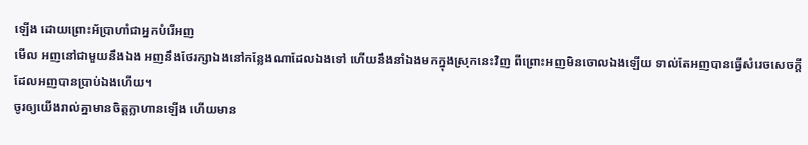ឡើង ដោយព្រោះអ័ប្រាហាំជាអ្នកបំរើអញ
មើល អញនៅជាមួយនឹងឯង អញនឹងថែរក្សាឯងនៅកន្លែងណាដែលឯងទៅ ហើយនឹងនាំឯងមកក្នុងស្រុកនេះវិញ ពីព្រោះអញមិនចោលឯងឡើយ ទាល់តែអញបានធ្វើសំរេចសេចក្ដីដែលអញបានប្រាប់ឯងហើយ។
ចូរឲ្យយើងរាល់គ្នាមានចិត្តក្លាហានឡើង ហើយមាន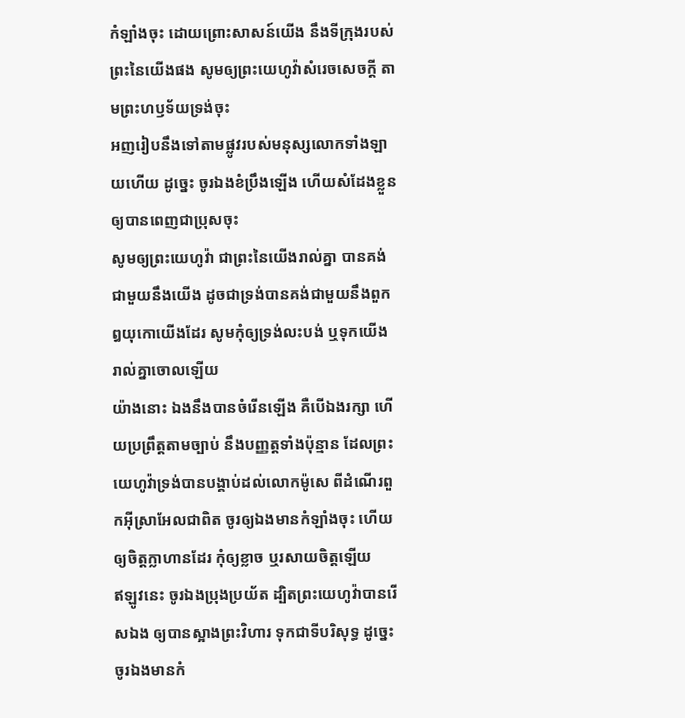កំឡាំងចុះ ដោយព្រោះសាសន៍យើង នឹងទីក្រុងរបស់ព្រះនៃយើងផង សូមឲ្យព្រះយេហូវ៉ាសំរេចសេចក្ដី តាមព្រះហឫទ័យទ្រង់ចុះ
អញរៀបនឹងទៅតាមផ្លូវរបស់មនុស្សលោកទាំងឡាយហើយ ដូច្នេះ ចូរឯងខំប្រឹងឡើង ហើយសំដែងខ្លួនឲ្យបានពេញជាប្រុសចុះ
សូមឲ្យព្រះយេហូវ៉ា ជាព្រះនៃយើងរាល់គ្នា បានគង់ជាមួយនឹងយើង ដូចជាទ្រង់បានគង់ជាមួយនឹងពួកឰយុកោយើងដែរ សូមកុំឲ្យទ្រង់លះបង់ ឬទុកយើងរាល់គ្នាចោលឡើយ
យ៉ាងនោះ ឯងនឹងបានចំរើនឡើង គឺបើឯងរក្សា ហើយប្រព្រឹត្តតាមច្បាប់ នឹងបញ្ញត្តទាំងប៉ុន្មាន ដែលព្រះយេហូវ៉ាទ្រង់បានបង្គាប់ដល់លោកម៉ូសេ ពីដំណើរពួកអ៊ីស្រាអែលជាពិត ចូរឲ្យឯងមានកំឡាំងចុះ ហើយឲ្យចិត្តក្លាហានដែរ កុំឲ្យខ្លាច ឬរសាយចិត្តឡើយ
ឥឡូវនេះ ចូរឯងប្រុងប្រយ័ត ដ្បិតព្រះយេហូវ៉ាបានរើសឯង ឲ្យបានស្អាងព្រះវិហារ ទុកជាទីបរិសុទ្ធ ដូច្នេះ ចូរឯងមានកំ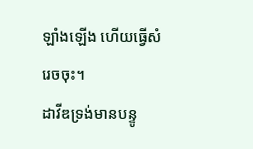ឡាំងឡើង ហើយធ្វើសំរេចចុះ។
ដាវីឌទ្រង់មានបន្ទូ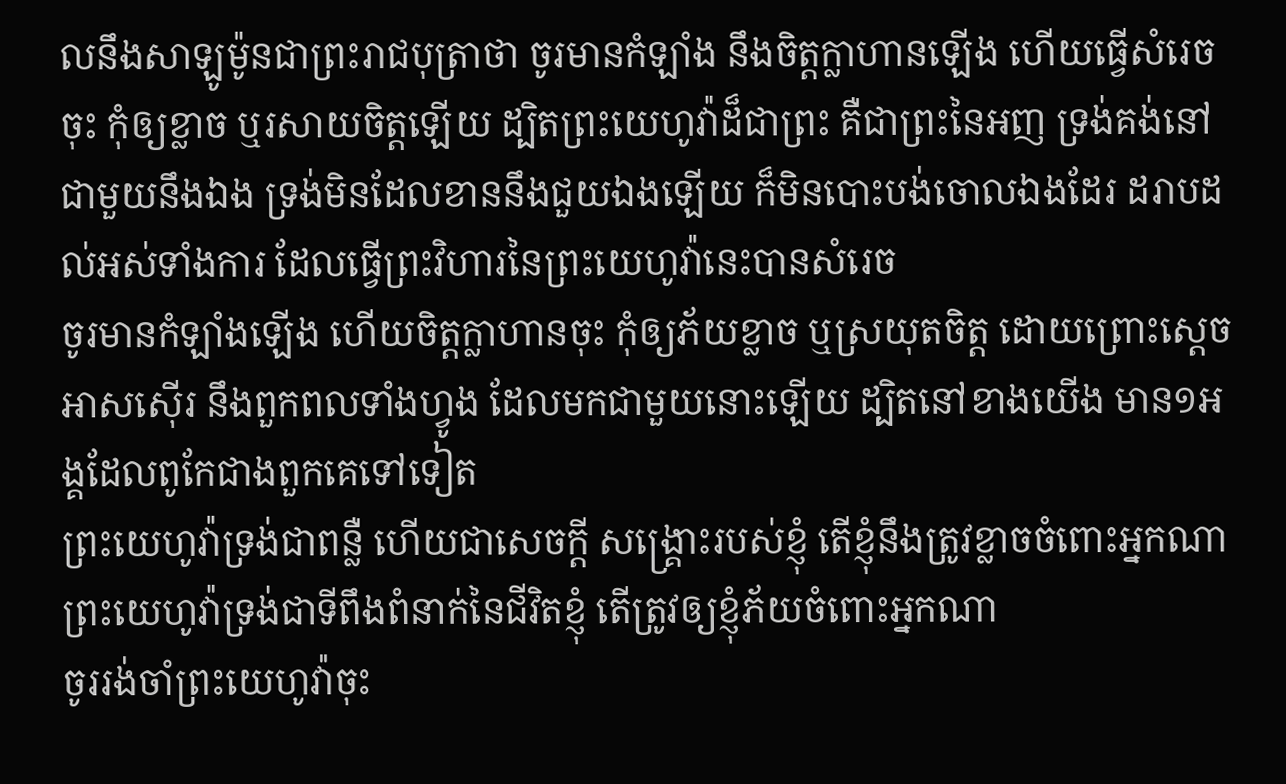លនឹងសាឡូម៉ូនជាព្រះរាជបុត្រាថា ចូរមានកំឡាំង នឹងចិត្តក្លាហានឡើង ហើយធ្វើសំរេចចុះ កុំឲ្យខ្លាច ឬរសាយចិត្តឡើយ ដ្បិតព្រះយេហូវ៉ាដ៏ជាព្រះ គឺជាព្រះនៃអញ ទ្រង់គង់នៅជាមួយនឹងឯង ទ្រង់មិនដែលខាននឹងជួយឯងឡើយ ក៏មិនបោះបង់ចោលឯងដែរ ដរាបដល់អស់ទាំងការ ដែលធ្វើព្រះវិហារនៃព្រះយេហូវ៉ានេះបានសំរេច
ចូរមានកំឡាំងឡើង ហើយចិត្តក្លាហានចុះ កុំឲ្យភ័យខ្លាច ឬស្រយុតចិត្ត ដោយព្រោះស្តេចអាសស៊ើរ នឹងពួកពលទាំងហ្វូង ដែលមកជាមួយនោះឡើយ ដ្បិតនៅខាងយើង មាន១អង្គដែលពូកែជាងពួកគេទៅទៀត
ព្រះយេហូវ៉ាទ្រង់ជាពន្លឺ ហើយជាសេចក្ដី សង្គ្រោះរបស់ខ្ញុំ តើខ្ញុំនឹងត្រូវខ្លាចចំពោះអ្នកណា ព្រះយេហូវ៉ាទ្រង់ជាទីពឹងពំនាក់នៃជីវិតខ្ញុំ តើត្រូវឲ្យខ្ញុំភ័យចំពោះអ្នកណា
ចូររង់ចាំព្រះយេហូវ៉ាចុះ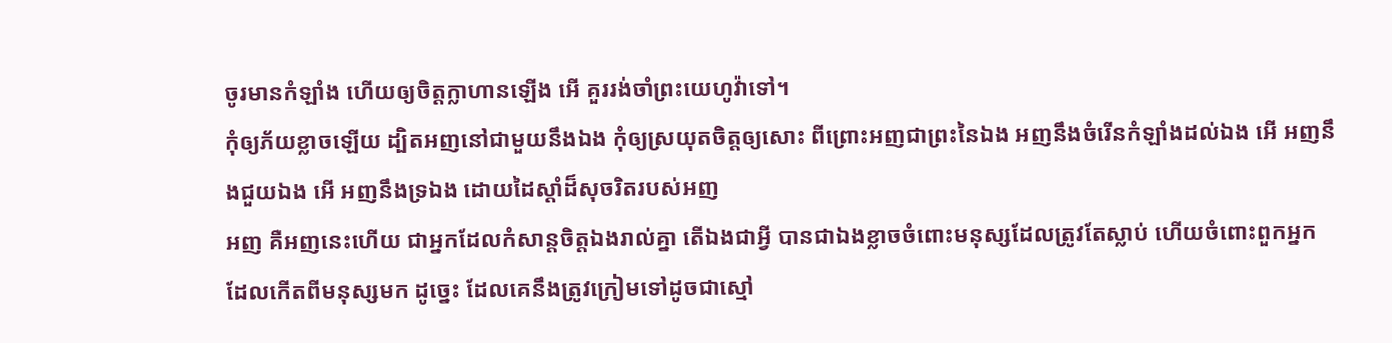ចូរមានកំឡាំង ហើយឲ្យចិត្តក្លាហានឡើង អើ គួររង់ចាំព្រះយេហូវ៉ាទៅ។
កុំឲ្យភ័យខ្លាចឡើយ ដ្បិតអញនៅជាមួយនឹងឯង កុំឲ្យស្រយុតចិត្តឲ្យសោះ ពីព្រោះអញជាព្រះនៃឯង អញនឹងចំរើនកំឡាំងដល់ឯង អើ អញនឹងជួយឯង អើ អញនឹងទ្រឯង ដោយដៃស្តាំដ៏សុចរិតរបស់អញ
អញ គឺអញនេះហើយ ជាអ្នកដែលកំសាន្តចិត្តឯងរាល់គ្នា តើឯងជាអ្វី បានជាឯងខ្លាចចំពោះមនុស្សដែលត្រូវតែស្លាប់ ហើយចំពោះពួកអ្នកដែលកើតពីមនុស្សមក ដូច្នេះ ដែលគេនឹងត្រូវក្រៀមទៅដូចជាស្មៅ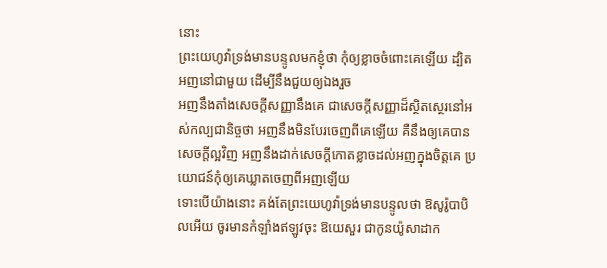នោះ
ព្រះយេហូវ៉ាទ្រង់មានបន្ទូលមកខ្ញុំថា កុំឲ្យខ្លាចចំពោះគេឡើយ ដ្បិតអញនៅជាមួយ ដើម្បីនឹងជួយឲ្យឯងរួច
អញនឹងតាំងសេចក្ដីសញ្ញានឹងគេ ជាសេចក្ដីសញ្ញាដ៏ស្ថិតស្ថេរនៅអស់កល្បជានិច្ចថា អញនឹងមិនបែរចេញពីគេឡើយ គឺនឹងឲ្យគេបានសេចក្ដីល្អវិញ អញនឹងដាក់សេចក្ដីកោតខ្លាចដល់អញក្នុងចិត្តគេ ប្រយោជន៍កុំឲ្យគេឃ្លាតចេញពីអញឡើយ
ទោះបើយ៉ាងនោះ គង់តែព្រះយេហូវ៉ាទ្រង់មានបន្ទូលថា ឱសូរ៉ូបាបិលអើយ ចូរមានកំឡាំងឥឡូវចុះ ឱយេសួរ ជាកូនយ៉ូសាដាក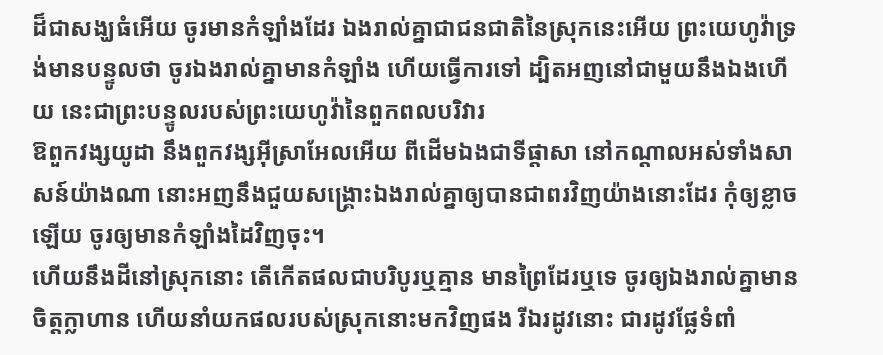ដ៏ជាសង្ឃធំអើយ ចូរមានកំឡាំងដែរ ឯងរាល់គ្នាជាជនជាតិនៃស្រុកនេះអើយ ព្រះយេហូវ៉ាទ្រង់មានបន្ទូលថា ចូរឯងរាល់គ្នាមានកំឡាំង ហើយធ្វើការទៅ ដ្បិតអញនៅជាមួយនឹងឯងហើយ នេះជាព្រះបន្ទូលរបស់ព្រះយេហូវ៉ានៃពួកពលបរិវារ
ឱពួកវង្សយូដា នឹងពួកវង្សអ៊ីស្រាអែលអើយ ពីដើមឯងជាទីផ្តាសា នៅកណ្តាលអស់ទាំងសាសន៍យ៉ាងណា នោះអញនឹងជួយសង្គ្រោះឯងរាល់គ្នាឲ្យបានជាពរវិញយ៉ាងនោះដែរ កុំឲ្យខ្លាចឡើយ ចូរឲ្យមានកំឡាំងដៃវិញចុះ។
ហើយនឹងដីនៅស្រុកនោះ តើកើតផលជាបរិបូរឬគ្មាន មានព្រៃដែរឬទេ ចូរឲ្យឯងរាល់គ្នាមានចិត្តក្លាហាន ហើយនាំយកផលរបស់ស្រុកនោះមកវិញផង រីឯរដូវនោះ ជារដូវផ្លែទំពាំ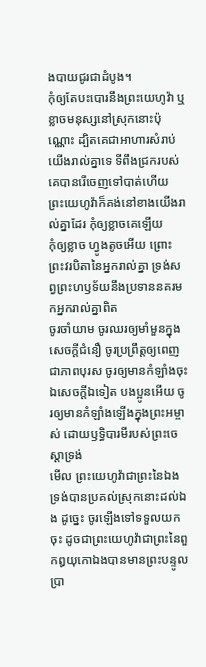ងបាយជូរជាដំបូង។
កុំឲ្យតែបះបោរនឹងព្រះយេហូវ៉ា ឬខ្លាចមនុស្សនៅស្រុកនោះប៉ុណ្ណោះ ដ្បិតគេជាអាហារសំរាប់យើងរាល់គ្នាទេ ទីពឹងជ្រករបស់គេបានរើចេញទៅបាត់ហើយ ព្រះយេហូវ៉ាក៏គង់នៅខាងយើងរាល់គ្នាដែរ កុំឲ្យខ្លាចគេឡើយ
កុំឲ្យខ្លាច ហ្វូងតូចអើយ ព្រោះព្រះវរបិតានៃអ្នករាល់គ្នា ទ្រង់សព្វព្រះហឫទ័យនឹងប្រទាននគរមកអ្នករាល់គ្នាពិត
ចូរចាំយាម ចូរឈរឲ្យមាំមួនក្នុងសេចក្ដីជំនឿ ចូរប្រព្រឹត្តឲ្យពេញជាភាពបុរស ចូរឲ្យមានកំឡាំងចុះ
ឯសេចក្ដីឯទៀត បងប្អូនអើយ ចូរឲ្យមានកំឡាំងឡើងក្នុងព្រះអម្ចាស់ ដោយឫទ្ធិបារមីរបស់ព្រះចេស្តាទ្រង់
មើល ព្រះយេហូវ៉ាជាព្រះនៃឯងទ្រង់បានប្រគល់ស្រុកនោះដល់ឯង ដូច្នេះ ចូរឡើងទៅទទួលយកចុះ ដូចជាព្រះយេហូវ៉ាជាព្រះនៃពួកឰយុកោឯងបានមានព្រះបន្ទូលប្រា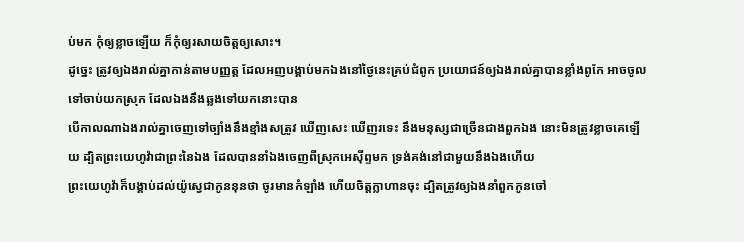ប់មក កុំឲ្យខ្លាចឡើយ ក៏កុំឲ្យរសាយចិត្តឲ្យសោះ។
ដូច្នេះ ត្រូវឲ្យឯងរាល់គ្នាកាន់តាមបញ្ញត្ត ដែលអញបង្គាប់មកឯងនៅថ្ងៃនេះគ្រប់ជំពូក ប្រយោជន៍ឲ្យឯងរាល់គ្នាបានខ្លាំងពូកែ អាចចូលទៅចាប់យកស្រុក ដែលឯងនឹងឆ្លងទៅយកនោះបាន
បើកាលណាឯងរាល់គ្នាចេញទៅច្បាំងនឹងខ្មាំងសត្រូវ ឃើញសេះ ឃើញរទេះ នឹងមនុស្សជាច្រើនជាងពួកឯង នោះមិនត្រូវខ្លាចគេឡើយ ដ្បិតព្រះយេហូវ៉ាជាព្រះនៃឯង ដែលបាននាំឯងចេញពីស្រុកអេស៊ីព្ទមក ទ្រង់គង់នៅជាមួយនឹងឯងហើយ
ព្រះយេហូវ៉ាក៏បង្គាប់ដល់យ៉ូស្វេជាកូននុនថា ចូរមានកំឡាំង ហើយចិត្តក្លាហានចុះ ដ្បិតត្រូវឲ្យឯងនាំពួកកូនចៅ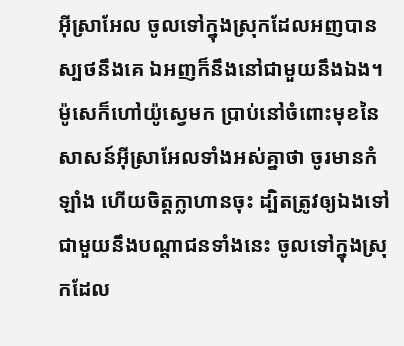អ៊ីស្រាអែល ចូលទៅក្នុងស្រុកដែលអញបានស្បថនឹងគេ ឯអញក៏នឹងនៅជាមួយនឹងឯង។
ម៉ូសេក៏ហៅយ៉ូស្វេមក ប្រាប់នៅចំពោះមុខនៃសាសន៍អ៊ីស្រាអែលទាំងអស់គ្នាថា ចូរមានកំឡាំង ហើយចិត្តក្លាហានចុះ ដ្បិតត្រូវឲ្យឯងទៅជាមួយនឹងបណ្តាជនទាំងនេះ ចូលទៅក្នុងស្រុកដែល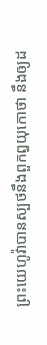ព្រះយេហូវ៉ាបានស្បថនឹងពួកឰយុកោថា នឹងឲ្យដ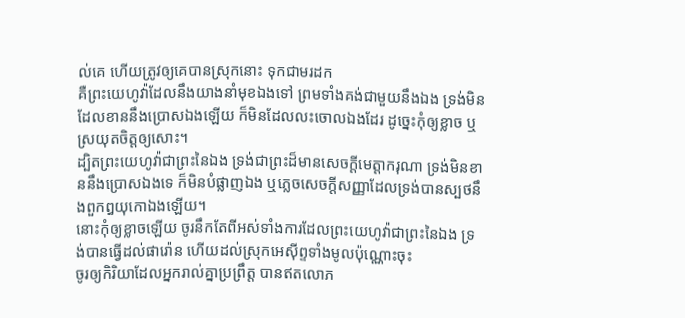ល់គេ ហើយត្រូវឲ្យគេបានស្រុកនោះ ទុកជាមរដក
គឺព្រះយេហូវ៉ាដែលនឹងយាងនាំមុខឯងទៅ ព្រមទាំងគង់ជាមួយនឹងឯង ទ្រង់មិនដែលខាននឹងប្រោសឯងឡើយ ក៏មិនដែលលះចោលឯងដែរ ដូច្នេះកុំឲ្យខ្លាច ឬស្រយុតចិត្តឲ្យសោះ។
ដ្បិតព្រះយេហូវ៉ាជាព្រះនៃឯង ទ្រង់ជាព្រះដ៏មានសេចក្ដីមេត្តាករុណា ទ្រង់មិនខាននឹងប្រោសឯងទេ ក៏មិនបំផ្លាញឯង ឬភ្លេចសេចក្ដីសញ្ញាដែលទ្រង់បានស្បថនឹងពួកឰយុកោឯងឡើយ។
នោះកុំឲ្យខ្លាចឡើយ ចូរនឹកតែពីអស់ទាំងការដែលព្រះយេហូវ៉ាជាព្រះនៃឯង ទ្រង់បានធ្វើដល់ផារ៉ោន ហើយដល់ស្រុកអេស៊ីព្ទទាំងមូលប៉ុណ្ណោះចុះ
ចូរឲ្យកិរិយាដែលអ្នករាល់គ្នាប្រព្រឹត្ត បានឥតលោភ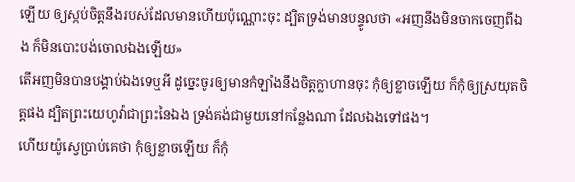ឡើយ ឲ្យស្កប់ចិត្តនឹងរបស់ដែលមានហើយប៉ុណ្ណោះចុះ ដ្បិតទ្រង់មានបន្ទូលថា «អញនឹងមិនចាកចេញពីឯង ក៏មិនបោះបង់ចោលឯងឡើយ»
តើអញមិនបានបង្គាប់ឯងទេឬអី ដូច្នេះចូរឲ្យមានកំឡាំងនឹងចិត្តក្លាហានចុះ កុំឲ្យខ្លាចឡើយ ក៏កុំឲ្យស្រយុតចិត្តផង ដ្បិតព្រះយេហូវ៉ាជាព្រះនៃឯង ទ្រង់គង់ជាមួយនៅកន្លែងណា ដែលឯងទៅផង។
ហើយយ៉ូស្វេប្រាប់គេថា កុំឲ្យខ្លាចឡើយ ក៏កុំ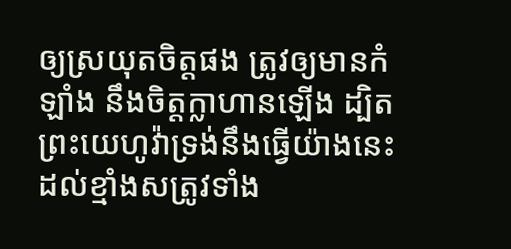ឲ្យស្រយុតចិត្តផង ត្រូវឲ្យមានកំឡាំង នឹងចិត្តក្លាហានឡើង ដ្បិតព្រះយេហូវ៉ាទ្រង់នឹងធ្វើយ៉ាងនេះ ដល់ខ្មាំងសត្រូវទាំង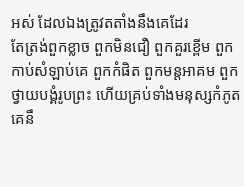អស់ ដែលឯងត្រូវតតាំងនឹងគេដែរ
តែត្រង់ពួកខ្លាច ពួកមិនជឿ ពួកគួរខ្ពើម ពួកកាប់សំឡាប់គេ ពួកកំផិត ពួកមន្តអាគម ពួកថ្វាយបង្គំរូបព្រះ ហើយគ្រប់ទាំងមនុស្សកំភូត គេនឹ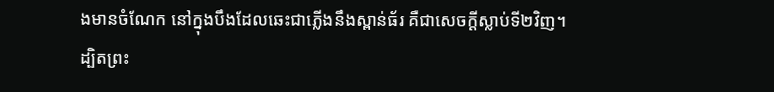ងមានចំណែក នៅក្នុងបឹងដែលឆេះជាភ្លើងនឹងស្ពាន់ធ័រ គឺជាសេចក្ដីស្លាប់ទី២វិញ។
ដ្បិតព្រះ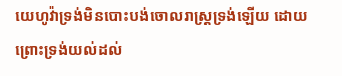យេហូវ៉ាទ្រង់មិនបោះបង់ចោលរាស្ត្រទ្រង់ឡើយ ដោយព្រោះទ្រង់យល់ដល់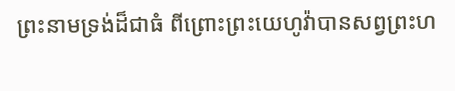ព្រះនាមទ្រង់ដ៏ជាធំ ពីព្រោះព្រះយេហូវ៉ាបានសព្វព្រះហ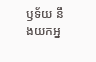ឫទ័យ នឹងយកអ្ន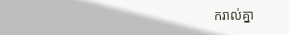ករាល់គ្នា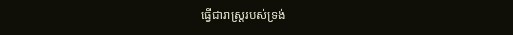ធ្វើជារាស្ត្ររបស់ទ្រង់